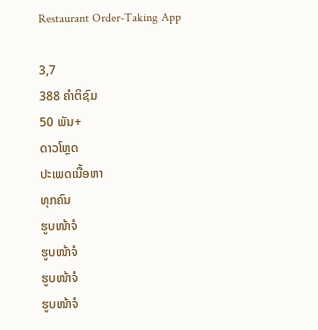Restaurant Order-Taking App

3,7
388 ຄຳຕິຊົມ
50 ພັນ+
ດາວໂຫຼດ
ປະເພດເນື້ອຫາ
ທຸກຄົນ
ຮູບໜ້າຈໍ
ຮູບໜ້າຈໍ
ຮູບໜ້າຈໍ
ຮູບໜ້າຈໍ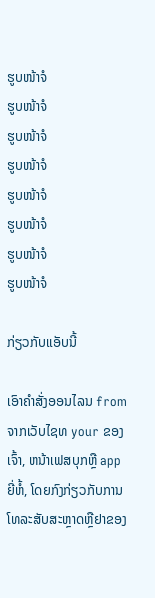ຮູບໜ້າຈໍ
ຮູບໜ້າຈໍ
ຮູບໜ້າຈໍ
ຮູບໜ້າຈໍ
ຮູບໜ້າຈໍ
ຮູບໜ້າຈໍ
ຮູບໜ້າຈໍ
ຮູບໜ້າຈໍ

ກ່ຽວກັບແອັບນີ້

ເອົາຄໍາສັ່ງອອນໄລນ from ຈາກເວັບໄຊທ your ຂອງເຈົ້າ, ຫນ້າເຟສບຸກຫຼື app ຍີ່ຫໍ້, ໂດຍກົງກ່ຽວກັບການໂທລະສັບສະຫຼາດຫຼືຢາຂອງ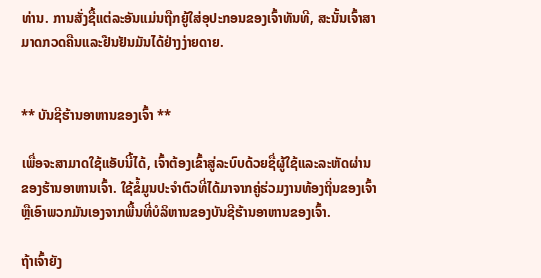ທ່ານ. ການສັ່ງຊື້ແຕ່ລະອັນແມ່ນຖືກຍູ້ໃສ່ອຸປະກອນຂອງເຈົ້າທັນທີ, ສະນັ້ນເຈົ້າສາມາດກວດຄືນແລະຢືນຢັນມັນໄດ້ຢ່າງງ່າຍດາຍ.


** ບັນຊີຮ້ານອາຫານຂອງເຈົ້າ **

ເພື່ອຈະສາມາດໃຊ້ແອັບນີ້ໄດ້, ເຈົ້າຕ້ອງເຂົ້າສູ່ລະບົບດ້ວຍຊື່ຜູ້ໃຊ້ແລະລະຫັດຜ່ານຂອງຮ້ານອາຫານເຈົ້າ. ໃຊ້ຂໍ້ມູນປະຈໍາຕົວທີ່ໄດ້ມາຈາກຄູ່ຮ່ວມງານທ້ອງຖິ່ນຂອງເຈົ້າຫຼືເອົາພວກມັນເອງຈາກພື້ນທີ່ບໍລິຫານຂອງບັນຊີຮ້ານອາຫານຂອງເຈົ້າ.

ຖ້າເຈົ້າຍັງ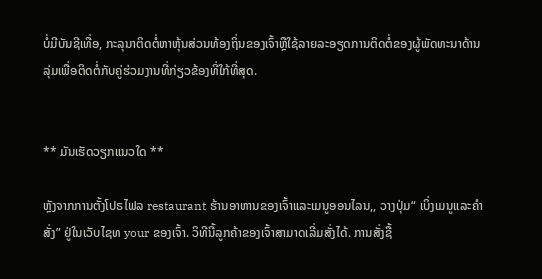ບໍ່ມີບັນຊີເທື່ອ, ກະລຸນາຕິດຕໍ່ຫາຫຸ້ນສ່ວນທ້ອງຖິ່ນຂອງເຈົ້າຫຼືໃຊ້ລາຍລະອຽດການຕິດຕໍ່ຂອງຜູ້ພັດທະນາດ້ານລຸ່ມເພື່ອຕິດຕໍ່ກັບຄູ່ຮ່ວມງານທີ່ກ່ຽວຂ້ອງທີ່ໃກ້ທີ່ສຸດ.


** ມັນເຮັດວຽກແນວໃດ **

ຫຼັງຈາກການຕັ້ງໂປຣໄຟລ restaurant ຮ້ານອາຫານຂອງເຈົ້າແລະເມນູອອນໄລນ,, ວາງປຸ່ມ“ ເບິ່ງເມນູແລະຄໍາສັ່ງ” ຢູ່ໃນເວັບໄຊທ your ຂອງເຈົ້າ. ວິທີນີ້ລູກຄ້າຂອງເຈົ້າສາມາດເລີ່ມສັ່ງໄດ້. ການສັ່ງຊື້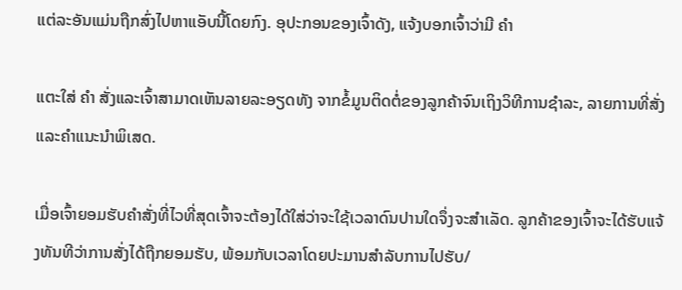ແຕ່ລະອັນແມ່ນຖືກສົ່ງໄປຫາແອັບນີ້ໂດຍກົງ. ອຸປະກອນຂອງເຈົ້າດັງ, ແຈ້ງບອກເຈົ້າວ່າມີ ຄຳ

ແຕະໃສ່ ຄຳ ສັ່ງແລະເຈົ້າສາມາດເຫັນລາຍລະອຽດທັງ ຈາກຂໍ້ມູນຕິດຕໍ່ຂອງລູກຄ້າຈົນເຖິງວິທີການຊໍາລະ, ລາຍການທີ່ສັ່ງແລະຄໍາແນະນໍາພິເສດ.

ເມື່ອເຈົ້າຍອມຮັບຄໍາສັ່ງທີ່ໄວທີ່ສຸດເຈົ້າຈະຕ້ອງໄດ້ໃສ່ວ່າຈະໃຊ້ເວລາດົນປານໃດຈຶ່ງຈະສໍາເລັດ. ລູກຄ້າຂອງເຈົ້າຈະໄດ້ຮັບແຈ້ງທັນທີວ່າການສັ່ງໄດ້ຖືກຍອມຮັບ, ພ້ອມກັບເວລາໂດຍປະມານສໍາລັບການໄປຮັບ/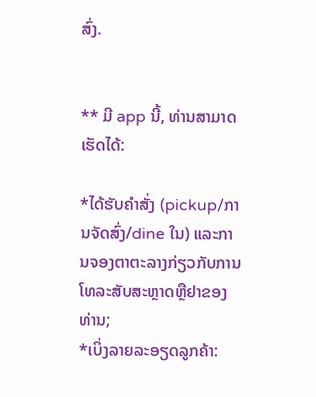ສົ່ງ.


** ມີ app ນີ້, ທ່ານສາມາດເຮັດໄດ້:

*ໄດ້ຮັບຄໍາສັ່ງ (pickup/ການຈັດສົ່ງ/dine ໃນ) ແລະການຈອງຕາຕະລາງກ່ຽວກັບການໂທລະສັບສະຫຼາດຫຼືຢາຂອງທ່ານ;
*ເບິ່ງລາຍລະອຽດລູກຄ້າ: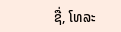ຊື່, ໂທລະ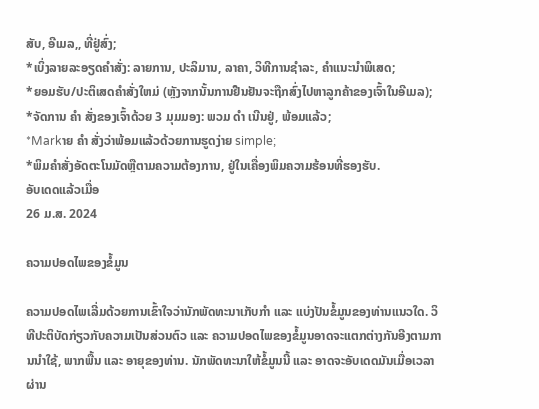ສັບ, ອີເມລ,, ທີ່ຢູ່ສົ່ງ;
*ເບິ່ງລາຍລະອຽດຄໍາສັ່ງ: ລາຍການ, ປະລິມານ, ລາຄາ, ວິທີການຊໍາລະ, ຄໍາແນະນໍາພິເສດ;
*ຍອມຮັບ/ປະຕິເສດຄໍາສັ່ງໃຫມ່ (ຫຼັງຈາກນັ້ນການຢືນຢັນຈະຖືກສົ່ງໄປຫາລູກຄ້າຂອງເຈົ້າໃນອີເມລ);
*ຈັດການ ຄຳ ສັ່ງຂອງເຈົ້າດ້ວຍ 3 ມຸມມອງ: ພວມ ດຳ ເນີນຢູ່, ພ້ອມແລ້ວ;
*Markາຍ ຄຳ ສັ່ງວ່າພ້ອມແລ້ວດ້ວຍການຮູດງ່າຍ simple;
*ພິມຄໍາສັ່ງອັດຕະໂນມັດຫຼືຕາມຄວາມຕ້ອງການ, ຢູ່ໃນເຄື່ອງພິມຄວາມຮ້ອນທີ່ຮອງຮັບ.
ອັບເດດແລ້ວເມື່ອ
26 ມ.ສ. 2024

ຄວາມປອດໄພຂອງຂໍ້ມູນ

ຄວາມປອດໄພເລີ່ມດ້ວຍການເຂົ້າໃຈວ່ານັກພັດທະນາເກັບກຳ ແລະ ແບ່ງປັນຂໍ້ມູນຂອງທ່ານແນວໃດ. ວິທີປະຕິບັດກ່ຽວກັບຄວາມເປັນສ່ວນຕົວ ແລະ ຄວາມປອດໄພຂອງຂໍ້ມູນອາດຈະແຕກຕ່າງກັນອີງຕາມການນຳໃຊ້, ພາກພື້ນ ແລະ ອາຍຸຂອງທ່ານ. ນັກພັດທະນາໃຫ້ຂໍ້ມູນນີ້ ແລະ ອາດຈະອັບເດດມັນເມື່ອເວລາຜ່ານ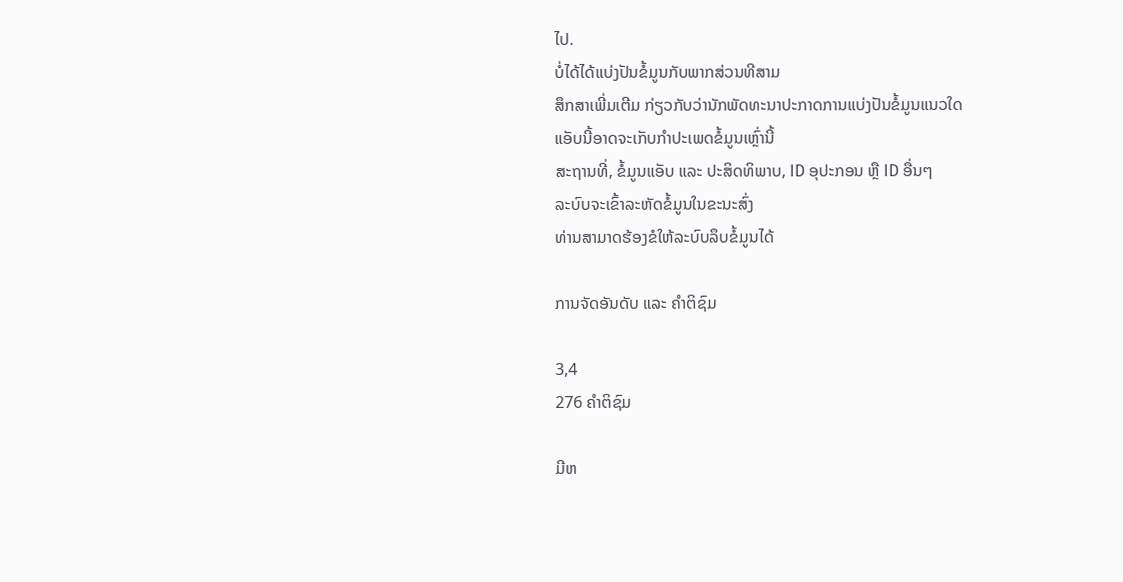ໄປ.
ບໍ່ໄດ້ໄດ້ແບ່ງປັນຂໍ້ມູນກັບພາກສ່ວນທີສາມ
ສຶກສາເພີ່ມເຕີມ ກ່ຽວກັບວ່ານັກພັດທະນາປະກາດການແບ່ງປັນຂໍ້ມູນແນວໃດ
ແອັບນີ້ອາດຈະເກັບກຳປະເພດຂໍ້ມູນເຫຼົ່ານີ້
ສະຖານທີ່, ຂໍ້ມູນແອັບ ແລະ ປະສິດທິພາບ, ID ອຸປະກອນ ຫຼື ID ອື່ນໆ
ລະບົບຈະເຂົ້າລະຫັດຂໍ້ມູນໃນຂະນະສົ່ງ
ທ່ານສາມາດຮ້ອງຂໍໃຫ້ລະບົບລຶບຂໍ້ມູນໄດ້

ການຈັດອັນດັບ ແລະ ຄຳຕິຊົມ

3,4
276 ຄຳຕິຊົມ

ມີຫ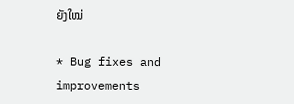ຍັງໃໝ່

* Bug fixes and improvements